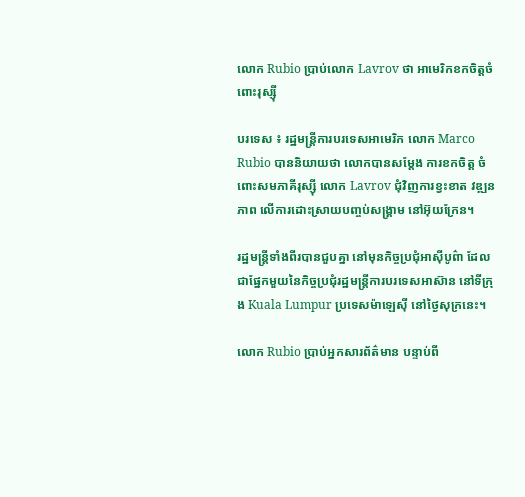លោក Rubio ប្រាប់លោក Lavrov ថា អាមេរិកខកចិត្តចំពោះរុស្ស៊ី

បរទេស ៖ រដ្ឋមន្ត្រីការបរទេសអាមេរិក លោក Marco Rubio បាននិយាយថា លោកបានសម្តែង ការខកចិត្ត ចំពោះសមភាគីរុស្ស៊ី លោក Lavrov ជុំវិញការខ្វះខាត វឌ្ឍនភាព លើការដោះស្រាយបញ្ចប់សង្រ្គាម នៅអ៊ុយក្រែន។

រដ្ឋមន្ត្រីទាំងពីរបានជួបគ្នា នៅមុនកិច្ចប្រជុំអាស៊ីបូព៌ា ដែលជាផ្នែកមួយនៃកិច្ចប្រជុំរដ្ឋមន្ត្រីការបរទេសអាស៊ាន នៅទីក្រុង Kuala Lumpur ប្រទេសម៉ាឡេស៊ី នៅថ្ងៃសុក្រនេះ។

លោក Rubio ប្រាប់អ្នកសារព័ត៌មាន បន្ទាប់ពី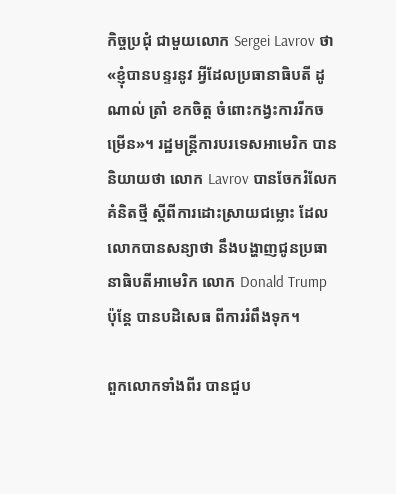កិច្ចប្រជុំ ជាមួយលោក Sergei Lavrov ថា «ខ្ញុំបានបន្ទរនូវ អ្វីដែលប្រធានាធិបតី ដូណាល់ ត្រាំ ខកចិត្ត ចំពោះកង្វះការរីកចម្រើន»។ រដ្ឋមន្ត្រីការបរទេសអាមេរិក បាននិយាយថា លោក Lavrov បានចែករំលែកគំនិតថ្មី ស្តីពីការដោះស្រាយជម្លោះ ដែលលោកបានសន្យាថា នឹងបង្ហាញជូនប្រធានាធិបតីអាមេរិក លោក Donald Trump ប៉ុន្តែ បានបដិសេធ ពីការរំពឹងទុក។

ពួកលោកទាំងពីរ បានជួប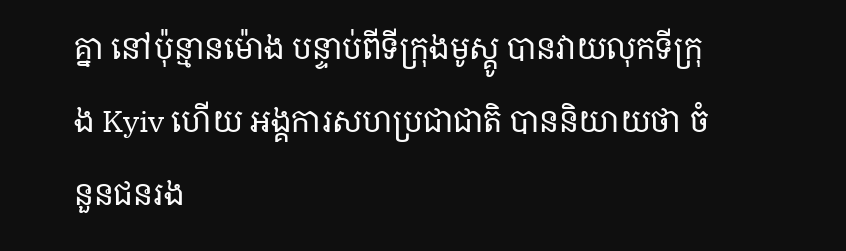គ្នា នៅប៉ុន្មានម៉ោង បន្ទាប់ពីទីក្រុងមូស្គូ បានវាយលុកទីក្រុង Kyiv ហើយ អង្គការសហប្រជាជាតិ បាននិយាយថា ចំនួនជនរង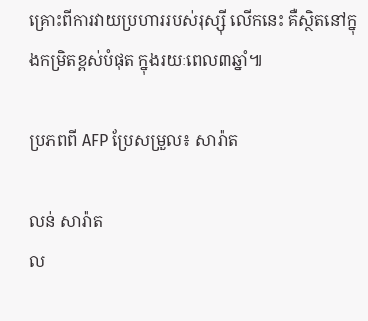គ្រោះពីការវាយប្រហាររបស់រុស្ស៊ី លើកនេះ គឺស្ថិតនៅក្នុងកម្រិតខ្ពស់បំផុត ក្នុងរយៈពេល៣ឆ្នាំ៕

ប្រភពពី AFP ប្រែសម្រួល៖ សារ៉ាត

លន់ សារ៉ាត
ល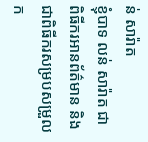ន់ សារ៉ាត
ខ្ញុំបាទ លន់ សារ៉ាត ជាពិធីករអានព័ត៌មាន និងជាពិធីករសម្របសម្រួលក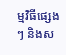ម្មវិធីផ្សេងៗ និងស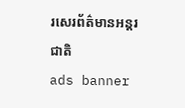រសេរព័ត៌មានអន្តរជាតិ
ads banner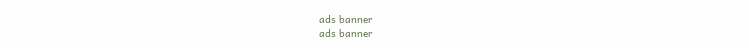ads banner
ads banner